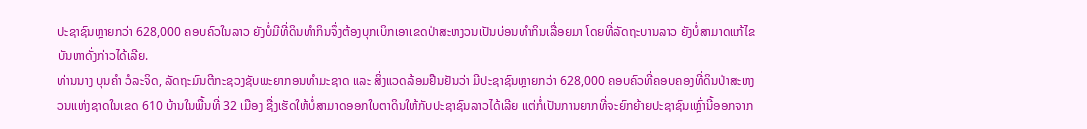ປະຊາຊົນຫຼາຍກວ່າ 628,000 ຄອບຄົວໃນລາວ ຍັງບໍ່ມີທີ່ດິນທຳກິນຈຶ່ງຕ້ອງບຸກເບິກເອາເຂດປ່າສະຫງວນເປັນບ່ອນທຳກິນເລື່ອຍມາ ໂດຍທີ່ລັດຖະບານລາວ ຍັງບໍ່ສາມາດແກ້ໄຂບັນຫາດັ່ງກ່າວໄດ້ເລີຍ.
ທ່ານນາງ ບຸນຄຳ ວໍລະຈິດ, ລັດຖະມົນຕີກະຊວງຊັບພະຍາກອນທຳມະຊາດ ແລະ ສິ່ງແວດລ້ອມຢືນຢັນວ່າ ມີປະຊາຊົນຫຼາຍກວ່າ 628,000 ຄອບຄົວທີ່ຄອບຄອງທີ່ດິນປ່າສະຫງວນແຫ່ງຊາດໃນເຂດ 610 ບ້ານໃນພື້ນທີ່ 32 ເມືອງ ຊື່ງເຮັດໃຫ້ບໍ່ສາມາດອອກໃບຕາດິນໃຫ້ກັບປະຊາຊົນລາວໄດ້ເລີຍ ແຕ່ກໍ່ເປັນການຍາກທີ່ຈະຍົກຍ້າຍປະຊາຊົນເຫຼົ່ານີ້ອອກຈາກ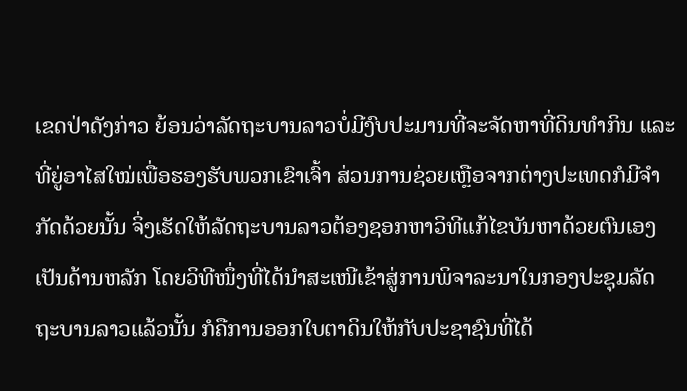ເຂດປ່າດັງກ່າວ ຍ້ອນວ່າລັດຖະບານລາວບໍ່ມີງົບປະມານທີ່ຈະຈັດຫາທີ່ດິນທຳກິນ ແລະ ທີ່ຍູ່ອາໄສໃໝ່ເພື່ອຮອງຮັບພວກເຂົາເຈົ້າ ສ່ວນການຊ່ວຍເຫຼືອຈາກຕ່າງປະເທດກໍມີຈໍາກັດດ້ວຍນັ້ນ ຈິ່ງເຮັດໃຫ້ລັດຖະບານລາວຕ້ອງຊອກຫາວິທີແກ້ໄຂບັນຫາດ້ວຍຕົນເອງເປັນດ້ານຫລັກ ໂດຍວິທີໜຶ່ງທີ່ໄດ້ນຳສະເໜີເຂ້າສູ່ການພິຈາລະນາໃນກອງປະຊຸມລັດຖະບານລາວແລ້ວນັ້ນ ກໍຄືການອອກໃບຕາດິນໃຫ້ກັບປະຊາຊົນທີ່ໄດ້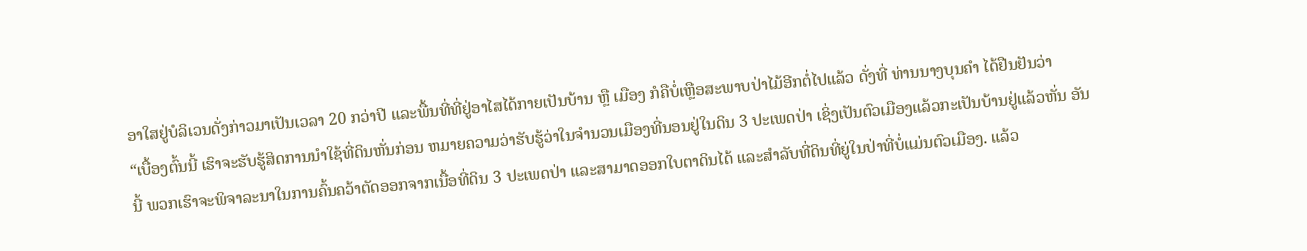ອາໃສຢູ່ບໍລິເວນດັ່ງກ່າວມາເປັນເວລາ 20 ກວ່າປີ ແລະພື້ນທີ່ທີ່ຢູ່ອາໄສໄດ້ກາຍເປັນບ້ານ ຫຼື ເມືອງ ກໍຄືບໍ່ເຫຼືອສະພາບປ່າໄມ້ອີກຕໍ່ໄປແລ້ວ ດັ່ງທີ່ ທ່ານນາງບຸນຄຳ ໄດ້ຢືນຢັນວ່າ
“ເບື້ອງຕົ້ນນີ້ ເຮົາຈະຮັບຮູ້ສິດການນຳໃຊ້ທີ່ດິນຫັ່ນກ່ອນ ຫມາຍຄວາມວ່າຮັບຮູ້ວ່າໃນຈຳນວນເມືອງທີ່ນອນຢູ່ໃນດິນ 3 ປະເພດປ່າ ເຊິ່ງເປັນຕົວເມືອງແລ້ວກະເປັນບ້ານຢູ່ແລ້ວຫັ່ນ ອັນນີ້ ພວກເຮົາຈະພິຈາລະນາໃນການຄົ້ນຄວ້າຕັດອອກຈາກເນື້ອທີ່ດິນ 3 ປະເພດປ່າ ແລະສາມາດອອກໃບຕາດິນໄດ້ ແລະສໍາລັບທີ່ດິນທີ່ຍູ່ໃນປ່າທີ່ບໍ່ແມ່ນຕົວເມືອງ. ແລ້ວ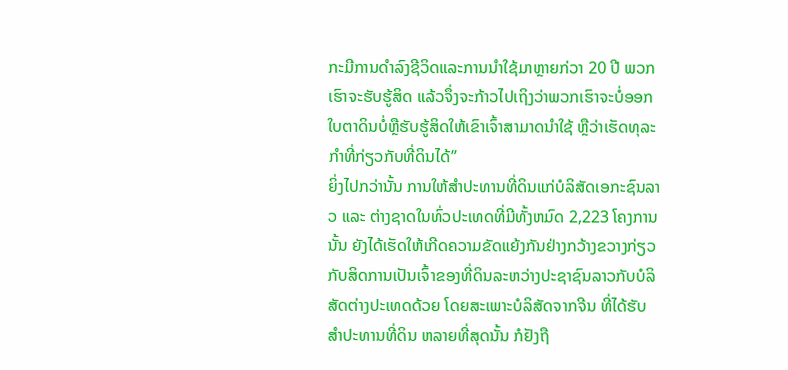ກະມີການດໍາລົງຊີວິດແລະການນໍາໃຊ້ມາຫຼາຍກ່ວາ 20 ປີ ພວກເຮົາຈະຮັບຮູ້ສິດ ແລ້ວຈຶ່ງຈະກ້າວໄປເຖິງວ່າພວກເຮົາຈະບໍ່ອອກໃບຕາດິນບໍ່ຫຼືຮັບຮູ້ສິດໃຫ້ເຂົາເຈົ້າສາມາດນຳໃຊ້ ຫຼືວ່າເຮັດທຸລະກຳທີ່ກ່ຽວກັບທີ່ດິນໄດ້”
ຍິ່ງໄປກວ່ານັ້ນ ການໃຫ້ສໍາປະທານທີ່ດິນແກ່ບໍລິສັດເອກະຊົນລາວ ແລະ ຕ່າງຊາດໃນທົ່ວປະເທດທີ່ມີທັ້ງຫມົດ 2,223 ໂຄງການນັ້ນ ຍັງໄດ້ເຮັດໃຫ້ເກີດຄວາມຂັດແຍ້ງກັນຢ່າງກວ້າງຂວາງກ່ຽວກັບສິດການເປັນເຈົ້າຂອງທີ່ດິນລະຫວ່າງປະຊາຊົນລາວກັບບໍລິສັດຕ່າງປະເທດດ້ວຍ ໂດຍສະເພາະບໍລິສັດຈາກຈີນ ທີ່ໄດ້ຮັບສຳປະທານທີ່ດິນ ຫລາຍທີ່ສຸດນັ້ນ ກໍຢັງຖື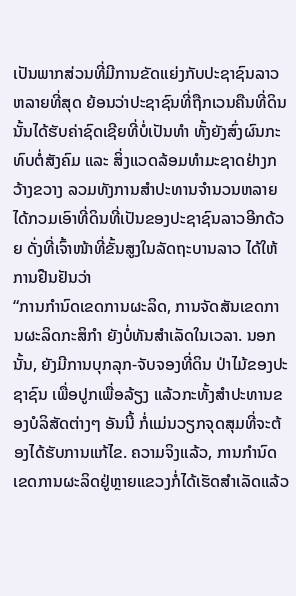ເປັນພາກສ່ວນທີ່ມີການຂັດແຍ່ງກັບປະຊາຊົນລາວຫລາຍທີ່ສຸດ ຍ້ອນວ່າປະຊາຊົນທີ່ຖືກເວນຄືນທີ່ດິນນັ້ນໄດ້ຮັບຄ່າຊົດເຊີຍທີ່ບໍ່ເປັນທໍາ ທັ້ງຍັງສົ່ງຜົນກະທົບຕໍ່ສັງຄົມ ແລະ ສິ່ງແວດລ້ອມທຳມະຊາດຢ່າງກວ້າງຂວາງ ລວມທັງການສໍາປະທານຈໍານວນຫລາຍໄດ້ກວມເອົາທີ່ດິນທີ່ເປັນຂອງປະຊາຊົນລາວອີກດ້ວຍ ດັ່ງທີ່ເຈົ້າໜ້າທີ່ຂັ້ນສູງໃນລັດຖະບານລາວ ໄດ້ໃຫ້ການຢືນຢັນວ່າ
“ການກຳນົດເຂດການຜະລິດ, ການຈັດສັນເຂດການຜະລິດກະສິກຳ ຍັງບໍ່ທັນສໍາເລັດໃນເວລາ. ນອກນັ້ນ, ຍັງມີການບຸກລຸກ-ຈັບຈອງທີ່ດິນ ປ່າໄມ້ຂອງປະຊາຊົນ ເພື່ອປູກເພື່ອລ້ຽງ ແລ້ວກະທັ້ງສໍາປະທານຂອງບໍລິສັດຕ່າງໆ ອັນນີ້ ກໍ່ແມ່ນວຽກຈຸດສຸມທີ່ຈະຕ້ອງໄດ້ຮັບການແກ້ໄຂ. ຄວາມຈິງແລ້ວ, ການກຳນົດເຂດການຜະລິດຢູ່ຫຼາຍແຂວງກໍ່ໄດ້ເຮັດສຳເລັດແລ້ວ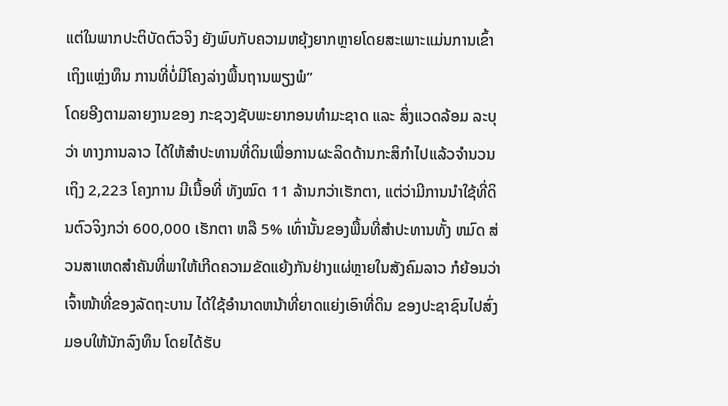ແຕ່ໃນພາກປະຕິບັດຕົວຈິງ ຍັງພົບກັບຄວາມຫຍຸ້ງຍາກຫຼາຍໂດຍສະເພາະແມ່ນການເຂົ້າເຖິງແຫຼ່ງທຶນ ການທີ່ບໍ່ມີໂຄງລ່າງພື້ນຖານພຽງພໍ”
ໂດຍອີງຕາມລາຍງານຂອງ ກະຊວງຊັບພະຍາກອນທຳມະຊາດ ແລະ ສິ່ງແວດລ້ອມ ລະບຸວ່າ ທາງການລາວ ໄດ້ໃຫ້ສໍາປະທານທີ່ດິນເພື່ອການຜະລິດດ້ານກະສິກຳໄປແລ້ວຈຳນວນເຖິງ 2,223 ໂຄງການ ມີເນື້ອທີ່ ທັງໝົດ 11 ລ້ານກວ່າເຮັກຕາ, ແຕ່ວ່າມີການນຳໃຊ້ທີ່ດິນຕົວຈິງກວ່າ 600,000 ເຮັກຕາ ຫລື 5% ເທົ່ານັ້ນຂອງພື້ນທີ່ສຳປະທານທັ້ງ ຫມົດ ສ່ວນສາເຫດສຳຄັນທີ່ພາໃຫ້ເກີດຄວາມຂັດແຍ້ງກັນຢ່າງແຜ່ຫຼາຍໃນສັງຄົມລາວ ກໍຍ້ອນວ່າ ເຈົ້າໜ້າທີ່ຂອງລັດຖະບານ ໄດ້ໃຊ້ອຳນາດຫນ້າທີ່ຍາດແຍ່ງເອົາທີ່ດິນ ຂອງປະຊາຊົນໄປສົ່ງມອບໃຫ້ນັກລົງທຶນ ໂດຍໄດ້ຮັບ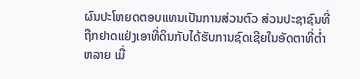ຜົນປະໂຫຍດຕອບແທນເປັນການສ່ວນຕົວ ສ່ວນປະຊາຊົນທີ່ຖືກຢາດແຢ່ງເອາທີ່ດິນກັບໄດ້ຮັບການຊົດເຊີຍໃນອັດຕາທີ່ຕ່ຳຫລາຍ ເມື່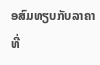ອສົມທຽບກັບລາຄາທີ່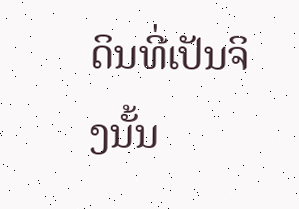ດິນທີ່ເປັນຈິງນັ້ນ